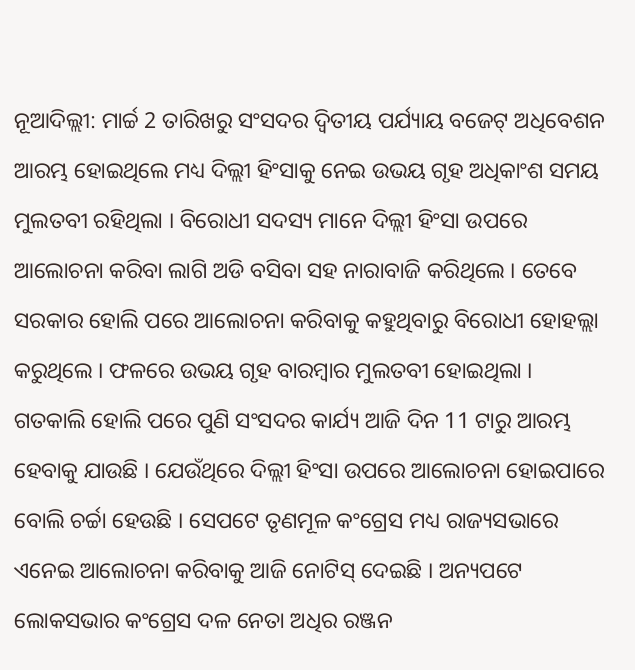ନୂଆଦିଲ୍ଲୀ: ମାର୍ଚ୍ଚ 2 ତାରିଖରୁ ସଂସଦର ଦ୍ବିତୀୟ ପର୍ଯ୍ୟାୟ ବଜେଟ୍ ଅଧିବେଶନ ଆରମ୍ଭ ହୋଇଥିଲେ ମଧ୍ୟ ଦିଲ୍ଲୀ ହିଂସାକୁ ନେଇ ଉଭୟ ଗୃହ ଅଧିକାଂଶ ସମୟ ମୁଲତବୀ ରହିଥିଲା । ବିରୋଧୀ ସଦସ୍ୟ ମାନେ ଦିଲ୍ଲୀ ହିଂସା ଉପରେ ଆଲୋଚନା କରିବା ଲାଗି ଅଡି ବସିବା ସହ ନାରାବାଜି କରିଥିଲେ । ତେବେ ସରକାର ହୋଲି ପରେ ଆଲୋଚନା କରିବାକୁ କହୁଥିବାରୁ ବିରୋଧୀ ହୋହଲ୍ଲା କରୁଥିଲେ । ଫଳରେ ଉଭୟ ଗୃହ ବାରମ୍ବାର ମୁଲତବୀ ହୋଇଥିଲା ।
ଗତକାଲି ହୋଲି ପରେ ପୁଣି ସଂସଦର କାର୍ଯ୍ୟ ଆଜି ଦିନ 11 ଟାରୁ ଆରମ୍ଭ ହେବାକୁ ଯାଉଛି । ଯେଉଁଥିରେ ଦିଲ୍ଲୀ ହିଂସା ଉପରେ ଆଲୋଚନା ହୋଇପାରେ ବୋଲି ଚର୍ଚ୍ଚା ହେଉଛି । ସେପଟେ ତୃଣମୂଳ କଂଗ୍ରେସ ମଧ୍ୟ ରାଜ୍ୟସଭାରେ ଏନେଇ ଆଲୋଚନା କରିବାକୁ ଆଜି ନୋଟିସ୍ ଦେଇଛି । ଅନ୍ୟପଟେ ଲୋକସଭାର କଂଗ୍ରେସ ଦଳ ନେତା ଅଧିର ରଞ୍ଜନ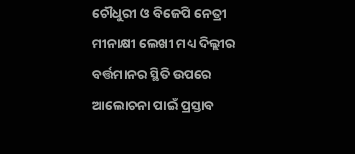ଚୌଧୁରୀ ଓ ବିଜେପି ନେତ୍ରୀ ମୀନାକ୍ଷୀ ଲେଖୀ ମଧ୍ୟ ଦିଲ୍ଲୀର ବର୍ତ୍ତମାନର ସ୍ଥିତି ଉପରେ ଆଲୋଚନା ପାଇଁ ପ୍ରସ୍ତାବ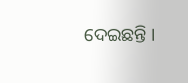ଦେଇଛନ୍ତି ।